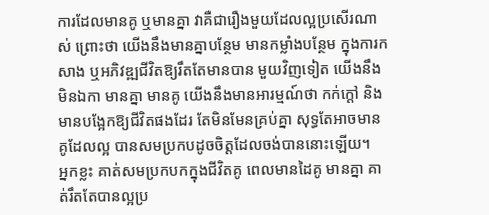ការដែលមានគូ ឬមានគ្នា វាគឺជារឿងមួយដែលល្អប្រសើរណាស់ ព្រោះថា យើងនឹងមានគ្នាបន្ថែម មានកម្លាំងបន្ថែម ក្នុងការកសាង ឬអភិវឌ្ឍជីវិតឱ្យរឹតតែមានបាន មួយវិញទៀត យើងនឹងមិនឯកា មានគ្នា មានគូ យើងនឹងមានអារម្មណ៍ថា កក់ក្ដៅ និងមានបង្អែកឱ្យជីវិតផងដែរ តែមិនមែនគ្រប់គ្នា សុទ្ធតែអាចមានគូដែលល្អ បានសមប្រកបដូចចិត្តដែលចង់បាននោះឡើយ។
អ្នកខ្លះ គាត់សមប្រកបកក្នុងជីវិតគូ ពេលមានដៃគូ មានគ្នា គាត់រឹតតែបានល្អប្រ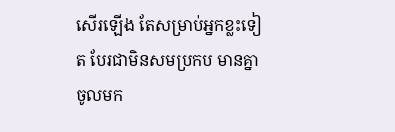សើរឡើង តែសម្រាប់អ្នកខ្លះទៀត បែរជាមិនសមប្រកប មានគ្នាចូលមក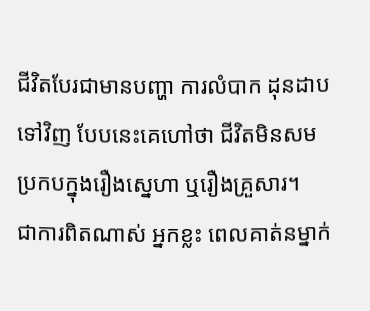ជីវិតបែរជាមានបញ្ហា ការលំបាក ដុនដាបទៅវិញ បែបនេះគេហៅថា ជីវិតមិនសមប្រកបក្នុងរឿងស្នេហា ឬរឿងគ្រួសារ។
ជាការពិតណាស់ អ្នកខ្លះ ពេលគាត់នម្នាក់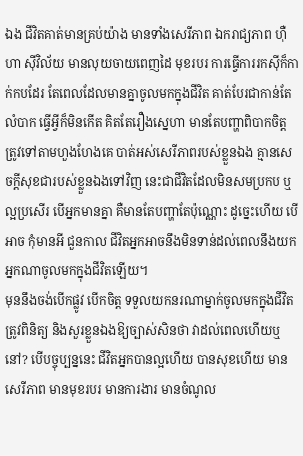ឯង ជីវិតគាត់មានគ្រប់យ៉ាង មានទាំងសេរីភាព ឯករាជ្យភាព ហ៊ឺហា ស៊ីវិល័យ មានលុយចាយពេញដៃ មុខរបរ ការធ្វើការរកស៊ីក៏កាក់កបដែរ តែពេលដែលមានគ្នាចូលមកក្នុងជីវិត គាត់បែរជាកាន់តែលំបាក ធ្វើអ្វីក៏មិនកើត គិតតែរឿងស្នេហា មានតែបញ្ហាពិបាកចិត្ត ត្រូវទៅតាមហួងហែងគេ បាត់អស់សេរីភាពរបស់ខ្លួនឯង គ្មានសេចក្ដីសុខជារបស់ខ្លួនឯងទៅវិញ នេះជាជីវិតដែលមិនសមប្រកប ឬល្អប្រសើរ បើអ្នកមានគ្នា គឺមានតែបញ្ហាតែប៉ុណ្ណោះ ដូច្នេះហើយ បើអាច កុំមានអី ជួនកាល ជីវិតអ្នកអាចនឹងមិនទាន់ដល់ពេលនឹងយកអ្នកណាចូលមកក្នុងជីវិតឡើយ។
មុននឹងចង់បើកផ្លូវ បើកចិត្ត ទទួលយកនរណាម្នាក់ចូលមកក្នុងជីវិត ត្រូវពិនិត្យ និងសួរខ្លួនឯងឱ្យច្បាស់សិនថា វាដល់ពេលហើយឬនៅ? បើបច្ចុប្បន្ននេះ ជីវិតអ្នកបានល្អហើយ បានសុខហើយ មានសេរីភាព មានមុខរបរ មានការងារ មានចំណូល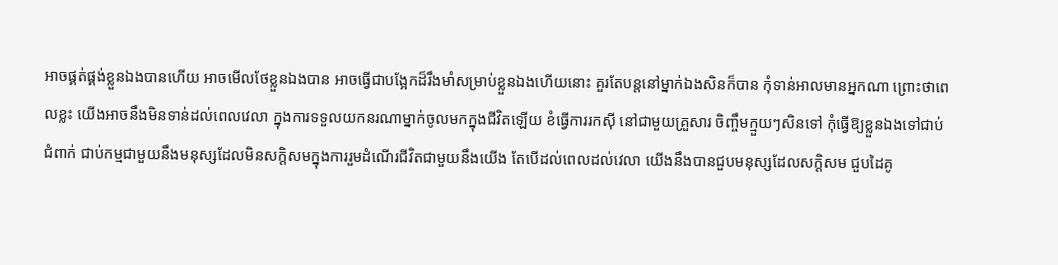អាចផ្គត់ផ្គង់ខ្លួនឯងបានហើយ អាចមើលថែខ្លួនឯងបាន អាចធ្វើជាបង្អែកដ៏រឹងមាំសម្រាប់ខ្លួនឯងហើយនោះ គួរតែបន្តនៅម្នាក់ឯងសិនក៏បាន កុំទាន់អាលមានអ្នកណា ព្រោះថាពេលខ្លះ យើងអាចនឹងមិនទាន់ដល់ពេលវេលា ក្នុងការទទួលយកនរណាម្នាក់ចូលមកក្នុងជីវិតឡើយ ខំធ្វើការរកស៊ី នៅជាមួយគ្រួសារ ចិញ្ចឹមក្មួយៗសិនទៅ កុំធ្វើឱ្យខ្លួនឯងទៅជាប់ជំពាក់ ជាប់កម្មជាមួយនឹងមនុស្សដែលមិនសក្តិសមក្នុងការរួមដំណើរជីវិតជាមួយនឹងយើង តែបើដល់ពេលដល់វេលា យើងនឹងបានជួបមនុស្សដែលសក្តិសម ជួបដៃគូ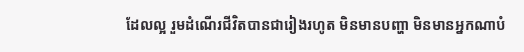ដែលល្អ រួមដំណើរជីវិតបានជារៀងរហូត មិនមានបញ្ហា មិនមានអ្នកណាបំ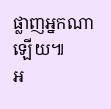ផ្លាញអ្នកណាឡើយ៕
អ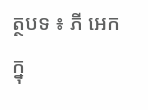ត្ថបទ ៖ ភី អេក
ក្នុ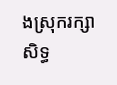ងស្រុករក្សាសិទ្ធ